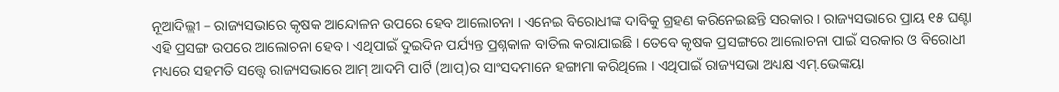ନୂଆଦିଲ୍ଲୀ – ରାଜ୍ୟସଭାରେ କୃଷକ ଆନ୍ଦୋଳନ ଉପରେ ହେବ ଆଲୋଚନା । ଏନେଇ ବିରୋଧୀଙ୍କ ଦାବିକୁ ଗ୍ରହଣ କରିନେଇଛନ୍ତି ସରକାର । ରାଜ୍ୟସଭାରେ ପ୍ରାୟ ୧୫ ଘଣ୍ଟା ଏହି ପ୍ରସଙ୍ଗ ଉପରେ ଆଲୋଚନା ହେବ । ଏଥିପାଇଁ ଦୁଇଦିନ ପର୍ଯ୍ୟନ୍ତ ପ୍ରଶ୍ନକାଳ ବାତିଲ କରାଯାଇଛି । ତେବେ କୃଷକ ପ୍ରସଙ୍ଗରେ ଆଲୋଚନା ପାଇଁ ସରକାର ଓ ବିରୋଧୀ ମଧ୍ୟରେ ସହମତି ସତ୍ତ୍ୱେ ରାଜ୍ୟସଭାରେ ଆମ୍ ଆଦମି ପାର୍ଟି (ଆପ୍)ର ସାଂସଦମାନେ ହଙ୍ଗାମା କରିଥିଲେ । ଏଥିପାଇଁ ରାଜ୍ୟସଭା ଅଧ୍ୟକ୍ଷ ଏମ୍.ଭେଙ୍କୟା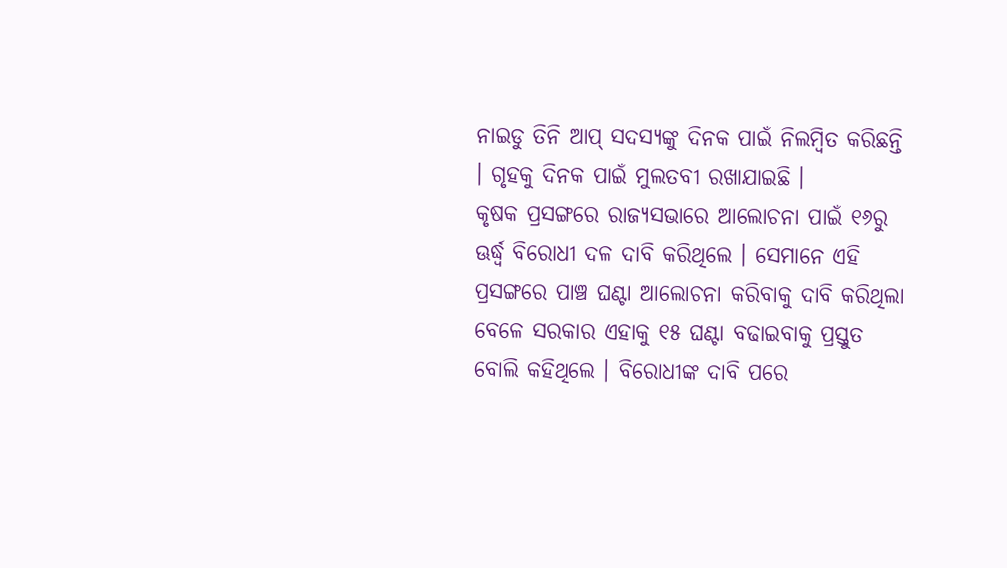ନାଇଡୁ ତିନି ଆପ୍ ସଦସ୍ୟଙ୍କୁ ଦିନକ ପାଇଁ ନିଲମ୍ବିତ କରିଛନ୍ତି । ଗୃହକୁ ଦିନକ ପାଇଁ ମୁଲତବୀ ରଖାଯାଇଛି ।
କୃଷକ ପ୍ରସଙ୍ଗରେ ରାଜ୍ୟସଭାରେ ଆଲୋଚନା ପାଇଁ ୧୬ରୁ ଊର୍ଦ୍ଧ୍ୱ ବିରୋଧୀ ଦଳ ଦାବି କରିଥିଲେ । ସେମାନେ ଏହି ପ୍ରସଙ୍ଗରେ ପାଞ୍ଚ ଘଣ୍ଟା ଆଲୋଚନା କରିବାକୁ ଦାବି କରିଥିଲା ବେଳେ ସରକାର ଏହାକୁ ୧୫ ଘଣ୍ଟା ବଢାଇବାକୁ ପ୍ରସ୍ତୁତ ବୋଲି କହିଥିଲେ । ବିରୋଧୀଙ୍କ ଦାବି ପରେ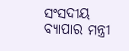ସଂସଦୀୟ ବ୍ୟାପାର ମନ୍ତ୍ରୀ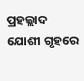ପ୍ରହଲ୍ଲାଦ ଯୋଶୀ ଗୃହରେ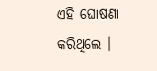ଏହି ଘୋଷଣା କରିଥିଲେ ।